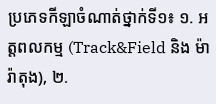ប្រភេទកីឡាចំណាត់ថ្នាក់ទី១៖ ១. អត្តពលកម្ម (Track&Field និង ម៉ារ៉ាតុង), ២.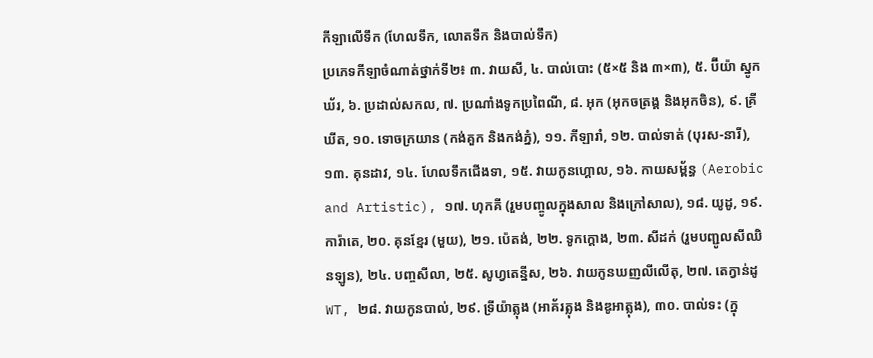កីឡាលើទឹក (ហែលទឹក, លោតទឹក និងបាល់ទឹក)
ប្រភេទកីឡាចំណាត់ថ្នាក់ទី២៖ ៣. វាយសី, ៤. បាល់បោះ (៥×៥ និង ៣×៣), ៥. ប៊ីយ៉ា ស្នូកឃ័រ, ៦. ប្រដាល់សកល, ៧. ប្រណាំងទូកប្រពៃណី, ៨. អុក (អុកចត្រង្គ និងអុកចិន), ៩. គ្រីឃីត, ១០. ទោចក្រយាន (កង់គួក និងកង់ភ្នំ), ១១. កីឡារាំ, ១២. បាល់ទាត់ (បុរស-នារី), ១៣. គុនដាវ, ១៤. ហែលទឹកជើងទា, ១៥. វាយកូនហ្គោល, ១៦. កាយសម្ព័ន្ធ (Aerobic and Artistic), ១៧. ហុកគី (រួមបញ្ចូលក្នុងសាល និងក្រៅសាល), ១៨. យូដូ, ១៩. ការ៉ាតេ, ២០. គុនខ្មែរ (មួយ), ២១. ប៉េតង់, ២២. ទូកក្ដោង, ២៣. សីដក់ (រួមបញ្ជូលសីឈិនឡូន), ២៤. បញ្ចសីលា, ២៥. សូហ្វតេន្នីស, ២៦. វាយកូនឃញលីលើតុ, ២៧. តេក្វាន់ដូ WT, ២៨. វាយកូនបាល់, ២៩. ទ្រីយ៉ាត្លុង (អាគ័រត្លុង និងឌូអាត្លុង), ៣០. បាល់ទះ (ក្នុ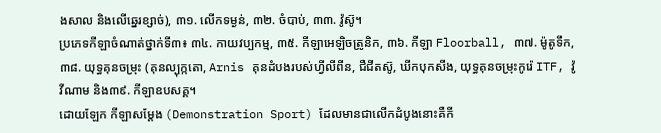ងសាល និងលើឆ្នេរខ្សាច់), ៣១. លើកទម្ងន់, ៣២. ចំបាប់, ៣៣. វ៉ូស៊ូ។
ប្រភេទកីឡាចំណាត់ថ្នាក់ទី៣៖ ៣៤. កាយវប្បកម្ម, ៣៥. កីឡាអេឡិចត្រូនិក, ៣៦. កីឡា Floorball, ៣៧. ម៉ូតូទឹក, ៣៨. យុទ្ធគុនចម្រុះ (គុនល្បុក្កតោ, Arnis គុនដំបងរបស់ហ្វីលីពីន, ជឺជីតស៊ូ, ឃីកបុកសីង, យុទ្ធគុនចម្រុះកូរ៉េ ITF, វ៉ូវីណាម និង៣៩. កីឡាឧបសគ្គ។
ដោយឡែក កីឡាសម្ដែង (Demonstration Sport) ដែលមានជាលើកដំបូងនោះគឺកី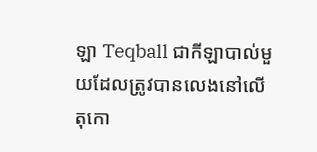ឡា Teqball ជាកីឡាបាល់មួយដែលត្រូវបានលេងនៅលើតុកោ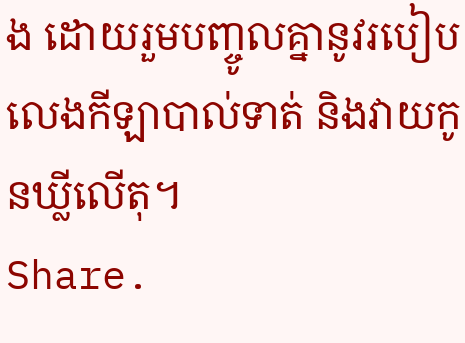ង ដោយរួមបញ្ចូលគ្នានូវរបៀបលេងកីឡាបាល់ទាត់ និងវាយកូនឃ្លីលើតុ។
Share.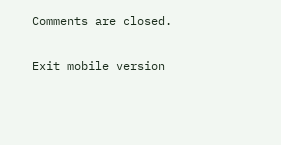Comments are closed.

Exit mobile version